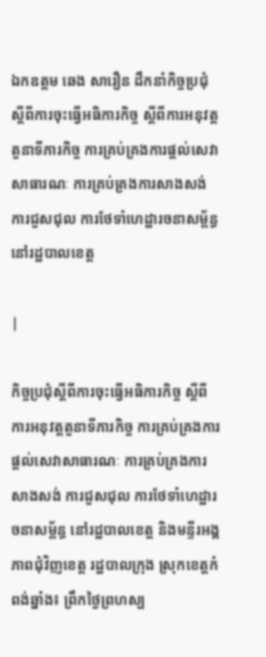ឯកឧត្តម ឆេង សារឿន ដឹកនាំកិច្ចប្រជុំស្តីពីការចុះធ្វើអធិការកិច្ច ស្តីពីការអនុវត្តតួនាទីភារកិច្ច ការគ្រប់គ្រងការផ្តល់សេវាសាធារណៈ ការគ្រប់គ្រងការសាងសង់ ការជួសជុល ការថែទាំហេដ្ឋារចនាសម្ព័ន្ធ នៅរដ្ឋបាលខេត្ត

|

កិច្ចប្រជុំស្តីពីការចុះធ្វើអធិការកិច្ច ស្តីពីការអនុវត្តតួនាទីភារកិច្ច ការគ្រប់គ្រងការផ្តល់សេវាសាធារណៈ ការគ្រប់គ្រងការសាងសង់ ការជួសជុល ការថែទាំហេដ្ឋារចនាសម្ព័ន្ធ នៅរដ្ឋបាលខេត្ត និងមន្ទីរអង្គភាពជុំវិញខេត្ត រដ្ឋបាលក្រុង ស្រុកខេត្តកំពង់ឆ្នាំង៖ ព្រឹកថ្ងៃព្រហស្ប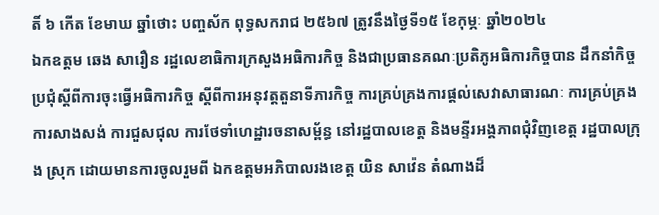តិ៍ ៦ កើត ខែមាឃ ឆ្នាំថោះ បញ្ចស័ក ពុទ្ធសករាជ ២៥៦៧ ត្រូវនឹងថ្ងៃទី១៥ ខែកុម្ភៈ ឆ្នាំ២០២៤
ឯកឧត្តម ឆេង សារឿន រដ្ឋលេខាធិការក្រសួងអធិការកិច្ច និងជាប្រធានគណៈប្រតិភូអធិការកិច្ចបាន ដឹកនាំកិច្ចប្រជុំស្តីពីការចុះធ្វើអធិការកិច្ច ស្តីពីការអនុវត្តតួនាទីភារកិច្ច ការគ្រប់គ្រងការផ្តល់សេវាសាធារណៈ ការគ្រប់គ្រងការសាងសង់ ការជួសជុល ការថែទាំហេដ្ឋារចនាសម្ព័ន្ធ នៅរដ្ឋបាលខេត្ត និងមន្ទីរអង្គភាពជុំវិញខេត្ត រដ្ឋបាលក្រុង ស្រុក ដោយមានការចូលរួមពី ឯកឧត្តមអភិបាលរងខេត្ត យិន សាវ៉េន តំណាងដ៏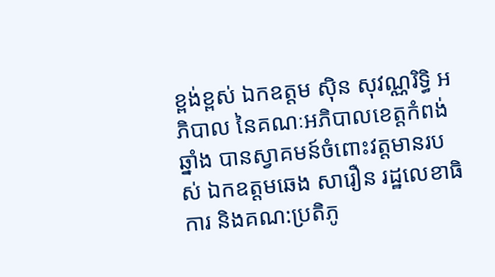ខ្ពង់ខ្ពស់ ឯកឧត្តម ស៊ិន សុវណ្ណរិទ្ធិ អភិបាល នៃគណៈអភិបាលខេត្តកំពង់ឆ្នាំង បានស្វាគមន៍ចំពោះវត្តមានរបស់ ឯកឧត្តមឆេង សារឿន រដ្ឋលេខាធិការ និងគណ:ប្រតិភូ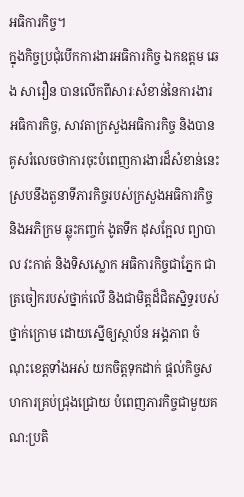អធិការកិច្ច។
ក្នុងកិច្ចប្រជុំបើកការងារអធិការកិច្ច ឯកឧត្តម ឆេង សារឿន បានលើកពីសារៈសំខាន់នៃការងារអធិការកិច្ច, សាវតាក្រសួងអធិការកិច្ច និងបានគូសរំលេចថាការចុះបំពេញការងារដ៏សំខាន់នេះ ស្របនឹងតួនាទីភារកិច្ចរបស់ក្រសួងអធិការកិច្ច និងអភិក្រម ឆ្លុះកញ្ចក់ ងូតទឹក ដុសក្អែល ព្យាបាល វះកាត់ និងទិសស្លោក អធិការកិច្ចជាភ្នែក ជាត្រចៀករបស់ថ្នាក់លើ និងជាមិត្តដ៏ជិតស្និទ្ធរបស់ថ្នាក់ក្រោម ដោយស្នើឲ្យស្ថាប័ន អង្គភាព ចំណុះខេត្តទាំងអស់ យកចិត្តទុកដាក់ ផ្តល់កិច្ចសហការគ្រប់ជ្រុងជ្រោយ បំពេញភារកិច្ចជាមួយគណ:ប្រតិ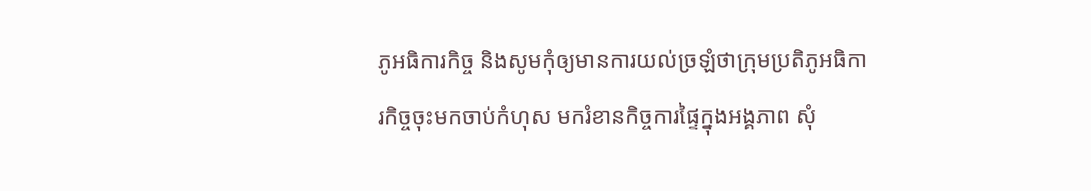ភូអធិការកិច្ច និងសូមកុំឲ្យមានការយល់ច្រឡំថាក្រុមប្រតិភូអធិការកិច្ចចុះមកចាប់កំហុស មករំខានកិច្ចការផ្ទៃក្នុងអង្គភាព សុំ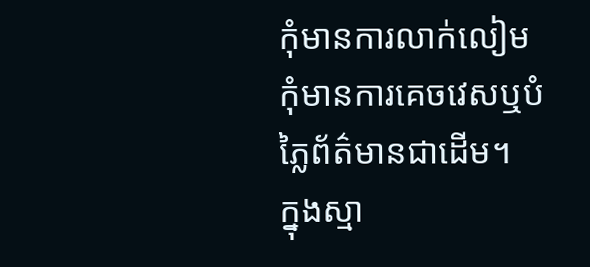កុំមានការលាក់លៀម កុំមានការគេចវេសឬបំភ្លៃព័ត៌មានជាដើម។
ក្នុងស្មា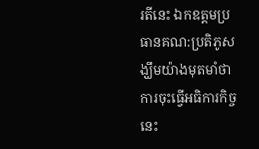រតីនេះ ឯកឧត្តមប្រធានគណ:ប្រតិភូសង្ឃឹមយ៉ាងមុតមាំថា ការចុះធ្វើអធិការកិច្ចនេះ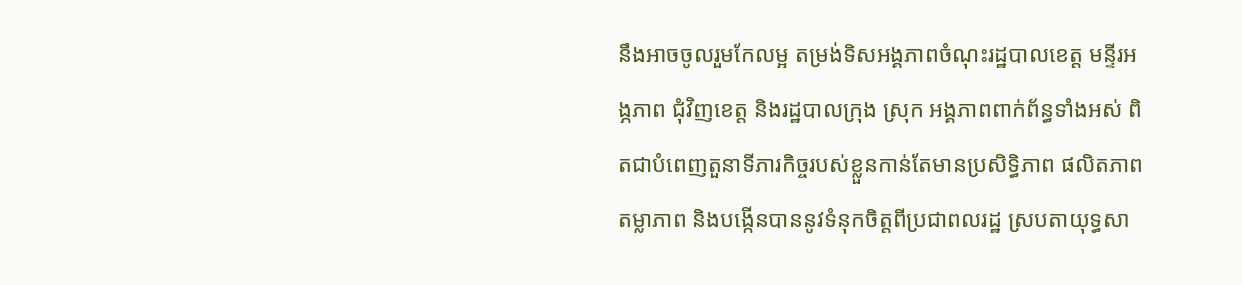នឹងអាចចូលរួមកែលម្អ តម្រង់ទិសអង្គភាពចំណុះរដ្ឋបាលខេត្ត មន្ទីរអង្ភភាព ជុំវិញខេត្ត និងរដ្ឋបាលក្រុង ស្រុក អង្គភាពពាក់ព័ន្ធទាំងអស់ ពិតជាបំពេញតួនាទីភារកិច្ចរបស់ខ្លួនកាន់តែមានប្រសិទ្ធិភាព ផលិតភាព តម្លាភាព និងបង្កើនបាននូវទំនុកចិត្តពីប្រជាពលរដ្ឋ ស្របតាយុទ្ធសា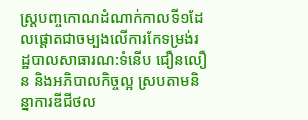ស្រ្តបញ្ចកោណដំណាក់កាលទី១ដែលផ្តោតជាចម្បងលើការកែទម្រង់រដ្ឋបាលសាធារណ:ទំនើប ជឿនលឿន និងអភិបាលកិច្ចល្អ ស្របតាមនិន្នាការឌីជីថល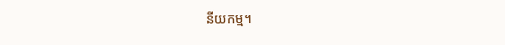នីយកម្ម។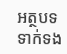អត្ថបទទាក់ទង